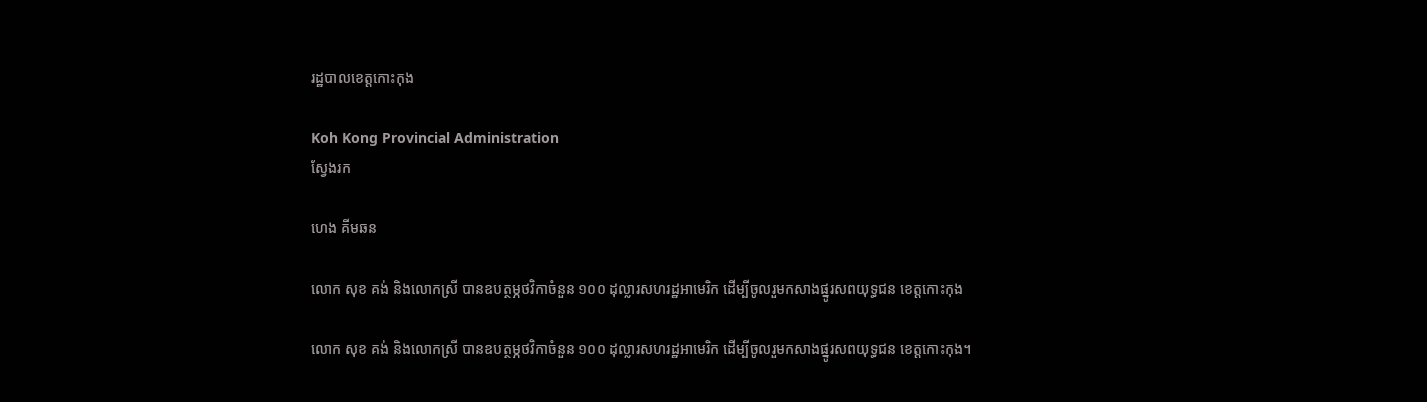រដ្ឋបាលខេត្តកោះកុង

Koh Kong Provincial Administration
ស្វែងរក

ហេង គីមឆន

លោក សុខ គង់ និងលោកស្រី បានឧបត្ថម្ភថវិកាចំនួន ១០០ ដុល្លារសហរដ្ឋអាមេរិក ដើម្បីចូលរួមកសាងផ្នូរសពយុទ្ធជន ខេត្តកោះកុង

លោក សុខ គង់ និងលោកស្រី បានឧបត្ថម្ភថវិកាចំនួន ១០០ ដុល្លារសហរដ្ឋអាមេរិក ដើម្បីចូលរួមកសាងផ្នូរសពយុទ្ធជន ខេត្តកោះកុង។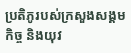ប្រតិភូរបស់ក្រសួងសង្គមកិច្ច និងយុវ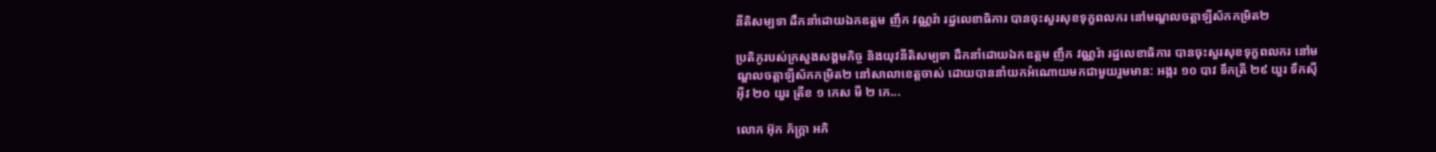នីតិសម្បទា ដឹកនាំដោយឯកឧត្តម ញឹក វណ្ណរ៉ា រដ្ឋលេខាធិការ បានចុះសួរសុខទុក្ខពលករ នៅមណ្ឌលចត្តាឡីស័កកម្រិត២

ប្រតិភូរបស់ក្រសួងសង្គមកិច្ច និងយុវនីតិសម្បទា ដឹកនាំដោយឯកឧត្តម ញឹក វណ្ណរ៉ា រដ្ឋលេខាធិការ បានចុះសួរសុខទុក្ខពលករ នៅមណ្ឌលចត្តាឡីស័កកម្រិត២ នៅសាលាខេត្តចាស់ ដោយបាននាំយកអំណោយមកជាមួយរួមមាន: អង្ករ ១០ បាវ ទឹកត្រី ២៩ យួរ ទឹកស៊ីអ៊ីវ ២០ យួរ ត្រីខ ១ កេស មី ២ កេ...

លោក អ៊ុក ភ័ក្រ្តា អភិ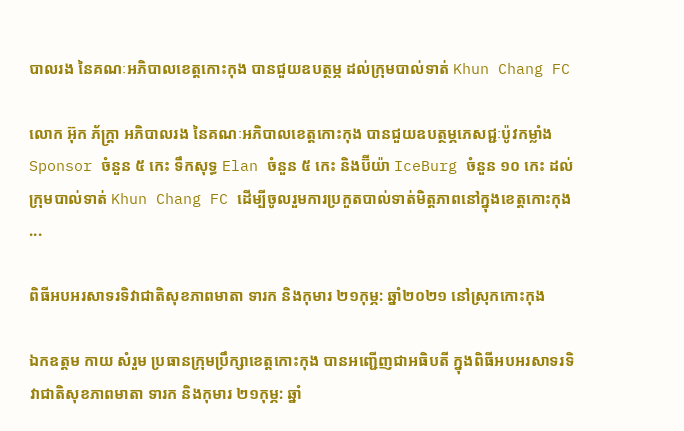បាលរង នៃគណៈអភិបាលខេត្តកោះកុង បានជួយឧបត្ថម្ភ ដល់ក្រុមបាល់ទាត់ Khun Chang FC

លោក អ៊ុក ភ័ក្រ្តា អភិបាលរង នៃគណៈអភិបាលខេត្តកោះកុង បានជួយឧបត្ថម្ភភេសជ្ជៈប៉ូវកម្លាំង Sponsor ចំនួន ៥ កេះ ទឹកសុទ្ធ Elan ចំនួន ៥ កេះ និងប៊ីយ៉ា IceBurg ចំនួន ១០ កេះ ដល់ក្រុមបាល់ទាត់ Khun Chang FC ដើម្បីចូលរួមការប្រកួតបាល់ទាត់មិត្តភាពនៅក្នុងខេត្តកោះកុង ...

ពិធីអបអរសាទរទិវាជាតិសុខភាពមាតា ទារក និងកុមារ ២១កុម្ភ: ឆ្នាំ២០២១ នៅស្រុកកោះកុង

ឯកឧត្តម កាយ សំរួម ប្រធានក្រុមប្រឹក្សាខេត្តកោះកុង បានអញ្ជើញជាអធិបតី ក្នុងពិធីអបអរសាទរទិវាជាតិសុខភាពមាតា ទារក និងកុមារ ២១កុម្ភ: ឆ្នាំ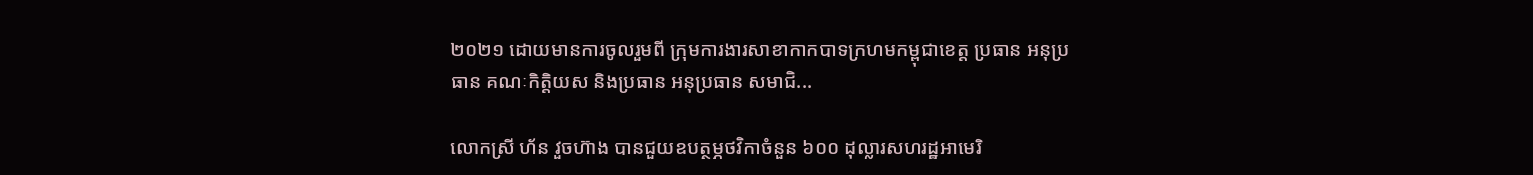២០២១ ដោយមានការចូលរួមពី ក្រុមការងារសាខាកាកបាទក្រហមកម្ពុជាខេត្ត ប្រធាន អនុប្រធាន គណៈកិត្តិយស និងប្រធាន អនុប្រធាន សមាជិ...

លោកស្រី ហ័ន វួចហ៊ាង បានជួយឧបត្ថម្ភថវិកាចំនួន ៦០០ ដុល្លារសហរដ្ឋអាមេរិ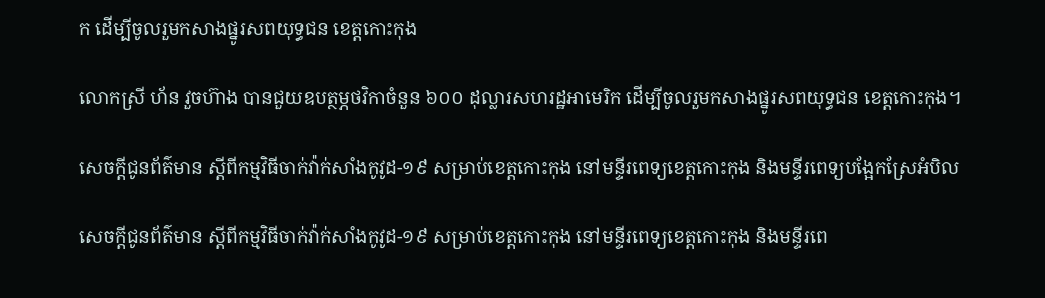ក ដើម្បីចូលរួមកសាងផ្នូរសពយុទ្ធជន ខេត្តកោះកុង

លោកស្រី ហ័ន វួចហ៊ាង បានជួយឧបត្ថម្ភថវិកាចំនួន ៦០០ ដុល្លារសហរដ្ឋអាមេរិក ដើម្បីចូលរួមកសាងផ្នូរសពយុទ្ធជន ខេត្តកោះកុង។

សេចក្តីជូនព័ត៌មាន ស្តីពីកម្មវិធីចាក់វ៉ាក់សាំងកូវូដ-១៩ សម្រាប់ខេត្តកោះកុង នៅមន្ទីរពេទ្យខេត្តកោះកុង និងមន្ទីរពេទ្យបង្អែកស្រែអំបិល

សេចក្តីជូនព័ត៌មាន ស្តីពីកម្មវិធីចាក់វ៉ាក់សាំងកូវូដ-១៩ សម្រាប់ខេត្តកោះកុង នៅមន្ទីរពេទ្យខេត្តកោះកុង និងមន្ទីរពេ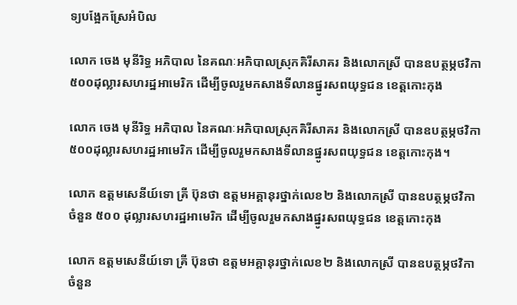ទ្យបង្អែកស្រែអំបិល

លោក ចេង មុនីរិទ្ធ អភិបាល នៃគណៈអភិបាលស្រុកគិរីសាគរ និងលោកស្រី បានឧបត្ថម្ភថវិកា ៥០០ដុល្លារសហរដ្ឋអាមេរិក ដើម្បីចូលរួមកសាងទីលានផ្នូរសពយុទ្ធជន ខេត្តកោះកុង

លោក ចេង មុនីរិទ្ធ អភិបាល នៃគណៈអភិបាលស្រុកគិរីសាគរ និងលោកស្រី បានឧបត្ថម្ភថវិកា ៥០០ដុល្លារសហរដ្ឋអាមេរិក ដើម្បីចូលរួមកសាងទីលានផ្នូរសពយុទ្ធជន ខេត្តកោះកុង។

លោក ឧត្តមសេនីយ៍ទោ គ្រី ប៊ុនថា ឧត្តមអគ្គានុរថ្នាក់លេខ២ និងលោកស្រី បានឧបត្ថម្ភថវិកាចំនួន ៥០០ ដុល្លារសហរដ្ឋអាមេរិក ដើម្បីចូលរួមកសាងផ្នូរសពយុទ្ធជន ខេត្តកោះកុង

លោក ឧត្តមសេនីយ៍ទោ គ្រី ប៊ុនថា ឧត្តមអគ្គានុរថ្នាក់លេខ២ និងលោកស្រី បានឧបត្ថម្ភថវិកាចំនួន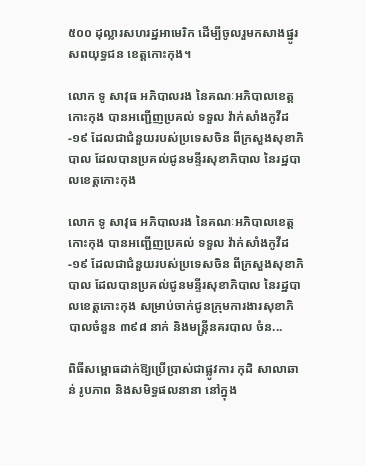៥០០ ដុល្លារសហរដ្ឋអាមេរិក ដើម្បីចូលរួមកសាងផ្នូរសពយុទ្ធជន ខេត្តកោះកុង។

លោក ទូ សាវុធ អភិបាលរង នៃគណៈអភិបាលខេត្តកោះកុង បានអញ្ជើញប្រគល់ ទទួល វ៉ាក់សាំងកូវីដ-១៩ ដែលជាជំនួយរបស់ប្រទេសចិន ពីក្រសួងសុខាភិបាល ដែលបានប្រគល់ជូនមន្ទីរសុខាភិបាល នៃរដ្ឋបាលខេត្តកោះកុង

លោក ទូ សាវុធ អភិបាលរង នៃគណៈអភិបាលខេត្តកោះកុង បានអញ្ជើញប្រគល់ ទទួល វ៉ាក់សាំងកូវីដ-១៩ ដែលជាជំនួយរបស់ប្រទេសចិន ពីក្រសួងសុខាភិបាល ដែលបានប្រគល់ជូនមន្ទីរសុខាភិបាល នៃរដ្ឋបាលខេត្តកោះកុង សម្រាប់ចាក់ជូនក្រុមការងារសុខាភិបាលចំនួន ៣៩៨ នាក់ និងមន្ត្រីនគរបាល ចំន...

ពិធីសម្ពោធដាក់ឱ្យប្រើប្រាស់ជាផ្លូវការ កុដិ សាលាឆាន់ រូបភាព និងសមិទ្ធផលនានា នៅក្នុង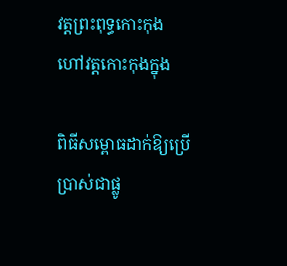វត្តព្រះពុទ្ធកោះកុង ហៅវត្តកោះកុងក្នុង

ពិធីសម្ពោធដាក់ឱ្យប្រើប្រាស់ជាផ្លូ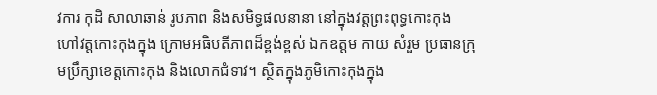វការ កុដិ សាលាឆាន់ រូបភាព និងសមិទ្ធផលនានា នៅក្នុងវត្តព្រះពុទ្ធកោះកុង ហៅវត្តកោះកុងក្នុង ក្រោមអធិបតីភាពដ៏ខ្ពង់ខ្ពស់ ឯកឧត្ដម កាយ សំរួម ប្រធានក្រុមប្រឹក្សាខេត្តកោះកុង និងលោកជំទាវ។ ស្ថិតក្នុងភូមិកោះកុងក្នុង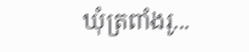ឃុំត្រពាំងរូ...